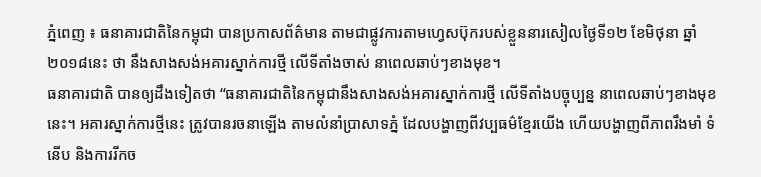ភ្នំពេញ ៖ ធនាគារជាតិនៃកម្ពុជា បានប្រកាសព័ត៌មាន តាមជាផ្លូវការតាមហ្វេសប៊ុករបស់ខ្លួននារសៀលថ្ងៃទី១២ ខែមិថុនា ឆ្នាំ២០១៨នេះ ថា នឹងសាងសង់អគារស្នាក់ការថ្មី លើទីតាំងចាស់ នាពេលឆាប់ៗខាងមុខ។
ធនាគារជាតិ បានឲ្យដឹងទៀតថា “ធនាគារជាតិនៃកម្ពុជានឹងសាងសង់អគារស្នាក់ការថ្មី លើទីតាំងបច្ចុប្បន្ន នាពេលឆាប់ៗខាងមុខនេះ។ អគារស្នាក់ការថ្មីនេះ ត្រូវបានរចនាឡើង តាមលំនាំប្រាសាទភ្នំ ដែលបង្ហាញពីវប្បធម៌ខ្មែរយើង ហើយបង្ហាញពីភាពរឹងមាំ ទំនើប និងការរីកច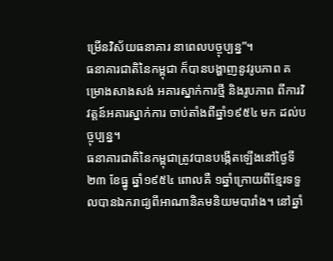ម្រើនវិស័យធនាគារ នាពេលបច្ចុប្បន្ន”។
ធនាគារជាតិនៃកម្ពុជា ក៏បានបង្ហាញនូវរូបភាព គម្រោងសាងសង់ អគារស្នាក់ការថ្មី និងរូបភាព ពីការវិវត្តន៍អគារស្នាក់ការ ចាប់តាំងពីឆ្នាំ១៩៥៤ មក ដល់បច្ចុប្បន្ន។
ធនាគារជាតិនៃកម្ពុជាត្រូវបានបង្កើតឡើងនៅថ្ងៃទី ២៣ ខែធ្នូ ឆ្នាំ១៩៥៤ ពោលគឺ ១ឆ្នាំក្រោយពីខ្មែរទទួលបានឯករាជ្យពីអាណានិគមនិយមបារាំង។ នៅឆ្នាំ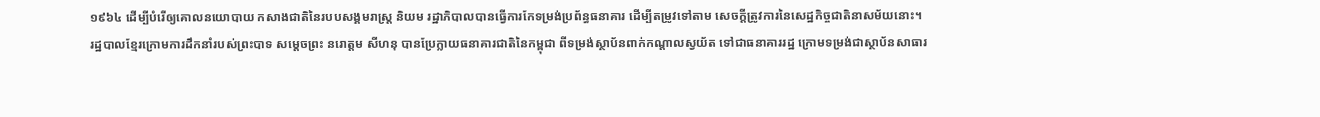១៩៦៤ ដើម្បីបំរើឲ្យគោលនយោបាយ កសាងជាតិនៃរបបសង្គមរាស្ត្រ និយម រដ្ឋាភិបាលបានធ្វើការកែទម្រង់ប្រព័ន្ធធនាគារ ដើម្បីតម្រូវទៅតាម សេចក្តីត្រូវការនៃសេដ្ឋកិច្ចជាតិនាសម័យនោះ។
រដ្ឋបាលខ្មែរក្រោមការដឹកនាំរបស់ព្រះបាទ សម្ដេចព្រះ នរោត្តម សីហនុ បានប្រែក្លាយធនាគារជាតិនៃកម្ពុជា ពីទម្រង់ស្ថាប័នពាក់កណ្តាលស្វយ័ត ទៅជាធនាគាររដ្ឋ ក្រោមទម្រង់ជាស្ថាប័នសាធារ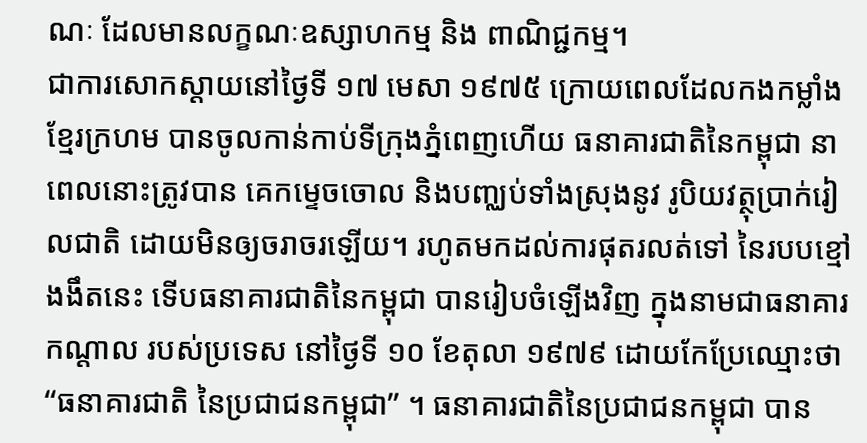ណៈ ដែលមានលក្ខណៈឧស្សាហកម្ម និង ពាណិជ្ជកម្ម។
ជាការសោកស្ដាយនៅថ្ងៃទី ១៧ មេសា ១៩៧៥ ក្រោយពេលដែលកងកម្លាំងខ្មែរក្រហម បានចូលកាន់កាប់ទីក្រុងភ្នំពេញហើយ ធនាគារជាតិនៃកម្ពុជា នាពេលនោះត្រូវបាន គេកម្ទេចចោល និងបញ្ឈប់ទាំងស្រុងនូវ រូបិយវត្ថុប្រាក់រៀលជាតិ ដោយមិនឲ្យចរាចរឡើយ។ រហូតមកដល់ការផុតរលត់ទៅ នៃរបបខ្មៅងងឹតនេះ ទើបធនាគារជាតិនៃកម្ពុជា បានរៀបចំឡើងវិញ ក្នុងនាមជាធនាគារកណ្តាល របស់ប្រទេស នៅថ្ងៃទី ១០ ខែតុលា ១៩៧៩ ដោយកែប្រែឈ្មោះថា “ធនាគារជាតិ នៃប្រជាជនកម្ពុជា” ។ ធនាគារជាតិនៃប្រជាជនកម្ពុជា បាន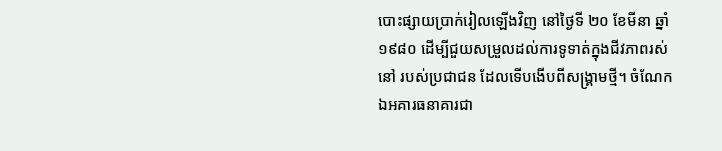បោះផ្សាយប្រាក់រៀលឡើងវិញ នៅថ្ងៃទី ២០ ខែមីនា ឆ្នាំ១៩៨០ ដើម្បីជួយសម្រួលដល់ការទូទាត់ក្នុងជីវភាពរស់នៅ របស់ប្រជាជន ដែលទើបងើបពីសង្គ្រាមថ្មី។ ចំណែកឯអគារធនាគារជា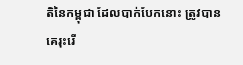តិនៃកម្ពុជា ដែលបាក់បែកនោះ ត្រូវបានគេរុះរើ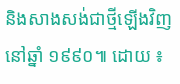និងសាងសង់ជាថ្មីឡើងវិញ នៅឆ្នាំ ១៩៩០៕ ដោយ ៖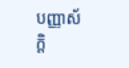បញ្ញាស័ក្តិ